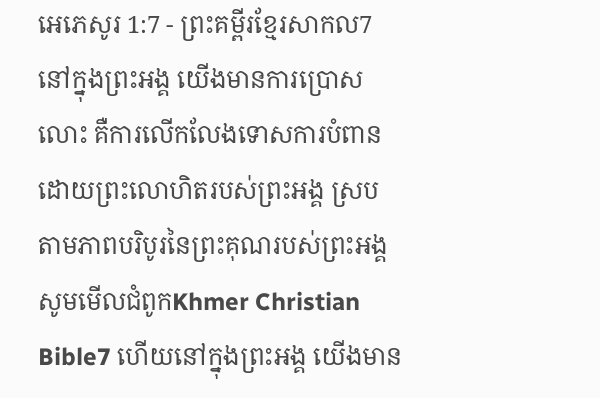អេភេសូរ 1:7 - ព្រះគម្ពីរខ្មែរសាកល7 នៅក្នុងព្រះអង្គ យើងមានការប្រោសលោះ គឺការលើកលែងទោសការបំពាន ដោយព្រះលោហិតរបស់ព្រះអង្គ ស្របតាមភាពបរិបូរនៃព្រះគុណរបស់ព្រះអង្គ សូមមើលជំពូកKhmer Christian Bible7 ហើយនៅក្នុងព្រះអង្គ យើងមាន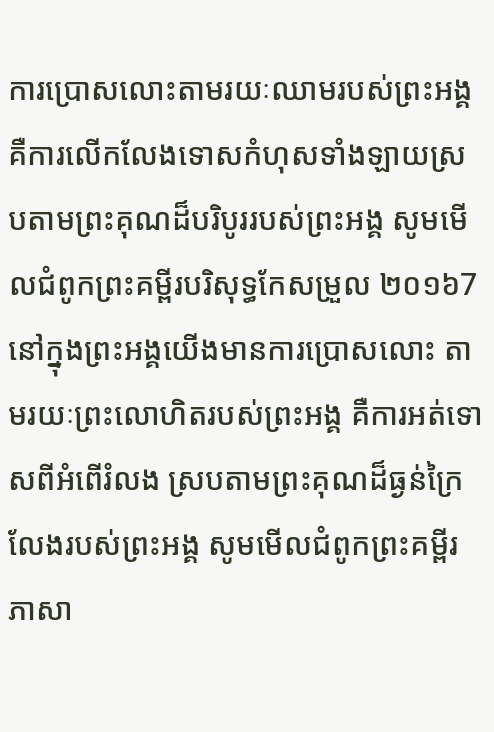ការប្រោសលោះតាមរយៈឈាមរបស់ព្រះអង្គ គឺការលើកលែងទោសកំហុសទាំងឡាយស្របតាមព្រះគុណដ៏បរិបូររបស់ព្រះអង្គ សូមមើលជំពូកព្រះគម្ពីរបរិសុទ្ធកែសម្រួល ២០១៦7 នៅក្នុងព្រះអង្គយើងមានការប្រោសលោះ តាមរយៈព្រះលោហិតរបស់ព្រះអង្គ គឺការអត់ទោសពីអំពើរំលង ស្របតាមព្រះគុណដ៏ធ្ងន់ក្រៃលែងរបស់ព្រះអង្គ សូមមើលជំពូកព្រះគម្ពីរភាសា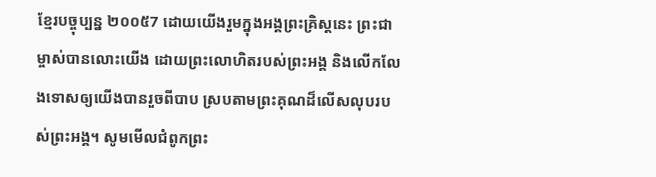ខ្មែរបច្ចុប្បន្ន ២០០៥7 ដោយយើងរួមក្នុងអង្គព្រះគ្រិស្តនេះ ព្រះជាម្ចាស់បានលោះយើង ដោយព្រះលោហិតរបស់ព្រះអង្គ និងលើកលែងទោសឲ្យយើងបានរួចពីបាប ស្របតាមព្រះគុណដ៏លើសលុបរបស់ព្រះអង្គ។ សូមមើលជំពូកព្រះ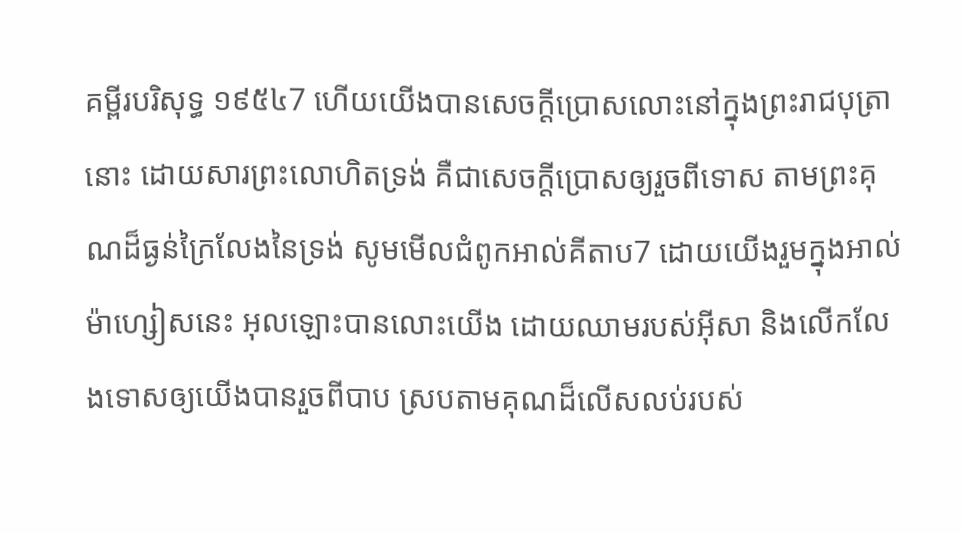គម្ពីរបរិសុទ្ធ ១៩៥៤7 ហើយយើងបានសេចក្ដីប្រោសលោះនៅក្នុងព្រះរាជបុត្រានោះ ដោយសារព្រះលោហិតទ្រង់ គឺជាសេចក្ដីប្រោសឲ្យរួចពីទោស តាមព្រះគុណដ៏ធ្ងន់ក្រៃលែងនៃទ្រង់ សូមមើលជំពូកអាល់គីតាប7 ដោយយើងរួមក្នុងអាល់ម៉ាហ្សៀសនេះ អុលឡោះបានលោះយើង ដោយឈាមរបស់អ៊ីសា និងលើកលែងទោសឲ្យយើងបានរួចពីបាប ស្របតាមគុណដ៏លើសលប់របស់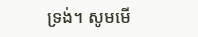ទ្រង់។ សូមមើ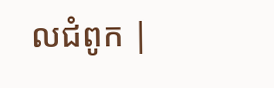លជំពូក |